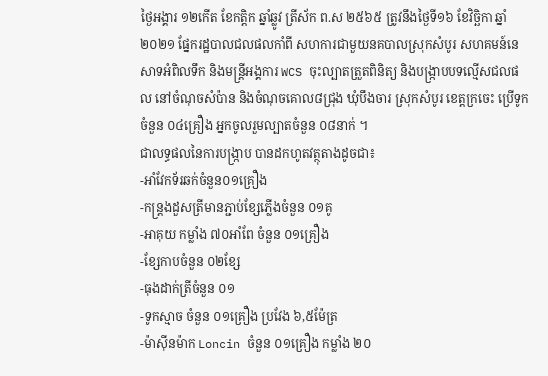ថ្ងៃអង្គារ ១២កើត ខែកត្តិក ឆ្នាំឆ្លូវ ត្រីស័ក ព.ស ២៥៦៥ ត្រូវនឹងថ្ងៃទី១៦ ខែវិច្ឆិកា ឆ្នាំ២០២១ ផ្នែករដ្ឋបាលជលផលកាំពី សហការជាមួយនគបាលស្រុកសំបូរ សហគមន៍នេសាទអំពិលទឹក និងមន្រ្តីអង្គការ WCS ចុះល្បាតត្រួតពិនិត្យ និងបង្ក្រាបបទល្មើសជលផល នៅចំណុចសំប៉ាន និងចំណុចគោល៨ជ្រុង ឃុំបឹងចារ ស្រុកសំបូរ ខេត្តក្រចេះ ប្រើទូកចំនួន ០៤គ្រឿង អ្នកចូលរួមល្បាតចំនួន ០៨នាក់ ។
ជាលទ្ធផលនៃការបង្ក្រាប បានដកហូតវត្ថុតាងដូចជា៖
-អាំវែកទ័រឆក់ចំនួន០១គ្រឿង
-កន្ត្រងដួសត្រីមានភ្ជាប់ខ្សែភ្លើងចំនួន ០១គូ
-អាគុយ កម្លាំង ៧០អាំពែ ចំនួន ០១គ្រឿង
-ខ្សែកាបចំនួន ០២ខ្សែ
-ធុងដាក់ត្រីចំនួន ០១
-ទូកស្មាច ចំនួន ០១គ្រឿង ប្រវែង ៦,៥ម៉ែត្រ
-ម៉ាស៊ីនម៉ាក Loncin ចំនួន ០១គ្រឿង កម្លាំង ២០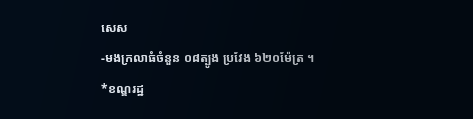សេស
-មងក្រលាធំចំនួន ០៨ត្បូង ប្រវែង ៦២០ម៉ែត្រ ។
*ខណ្ឌរដ្ឋ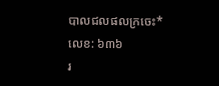បាលជលផលក្រចេះ*
លេខ: ៦៣៦
រ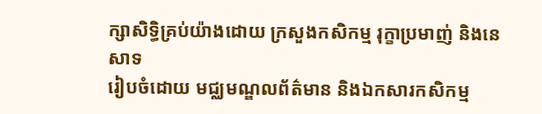ក្សាសិទិ្ធគ្រប់យ៉ាងដោយ ក្រសួងកសិកម្ម រុក្ខាប្រមាញ់ និងនេសាទ
រៀបចំដោយ មជ្ឈមណ្ឌលព័ត៌មាន និងឯកសារកសិកម្ម